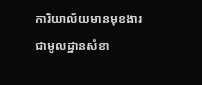ការិយាល័យមានមុខងារជាមូលដ្ឋានសំខា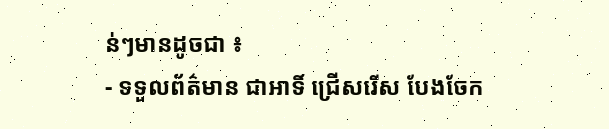ន់ៗមានដូចជា ៖
- ទទួលព័ត៌មាន ជាអាទិ៍ ជ្រើសរើស បែងចែក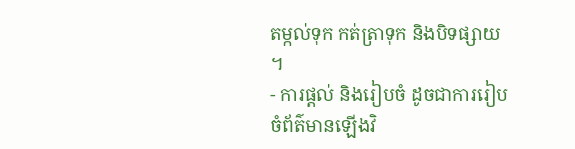តម្កល់ទុក កត់ត្រាទុក និងបិទផ្សាយ ។
- ការផ្តល់ និងរៀបចំ ដូចជាការរៀបចំព័ត៌មានឡើងវិ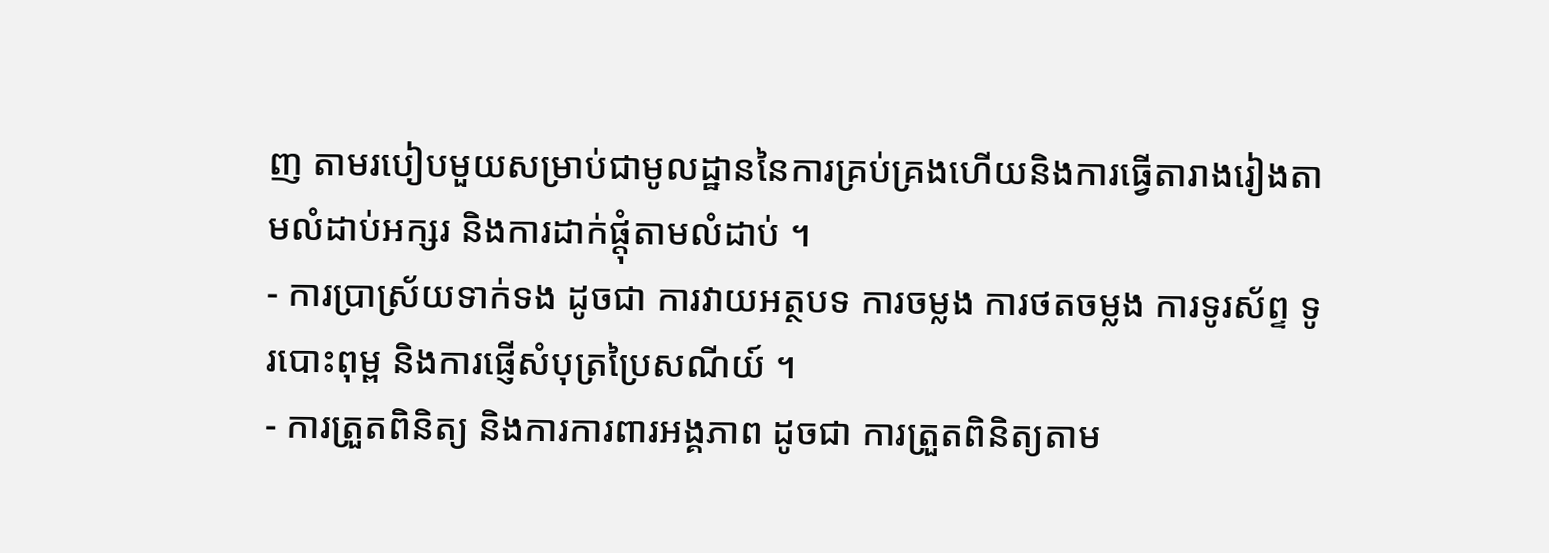ញ តាមរបៀបមួយសម្រាប់ជាមូលដ្ឋាននៃការគ្រប់គ្រងហើយនិងការធ្វើតារាងរៀងតាមលំដាប់អក្សរ និងការដាក់ផ្តុំតាមលំដាប់ ។
- ការប្រាស្រ័យទាក់ទង ដូចជា ការវាយអត្ថបទ ការចម្លង ការថតចម្លង ការទូរស័ព្ទ ទូរបោះពុម្ព និងការផ្ញើសំបុត្រប្រៃសណីយ៍ ។
- ការត្រួតពិនិត្យ និងការការពារអង្គភាព ដូចជា ការត្រួតពិនិត្យតាម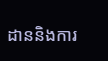ដាននិងការ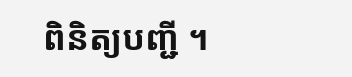ពិនិត្យបញ្ជី ។